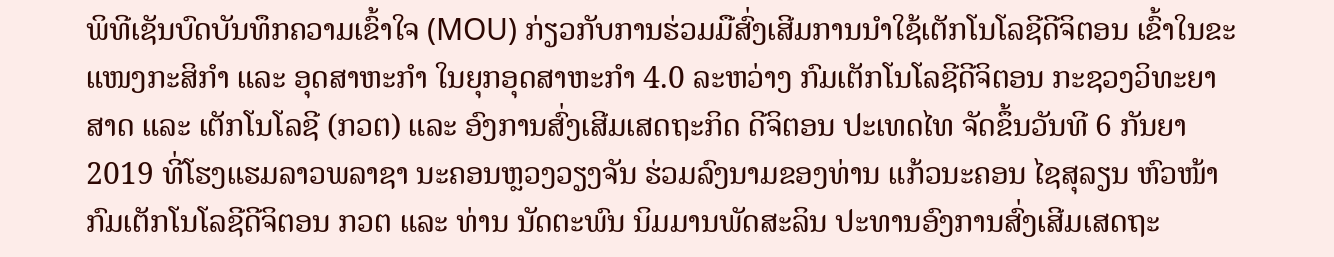ພິທີເຊັນບົດບັນທຶກຄວາມເຂົ້າໃຈ (MOU) ກ່ຽວກັບການຮ່ວມມືສົ່ງເສີມການນຳໃຊ້ເຕັກໂນໂລຊີດີຈິຕອນ ເຂົ້າໃນຂະແໜງກະສິກຳ ແລະ ອຸດສາຫະກຳ ໃນຍຸກອຸດສາຫະກຳ 4.0 ລະຫວ່າງ ກົມເຕັກໂນໂລຊີດີຈິຕອນ ກະຊວງວິທະຍາສາດ ແລະ ເຕັກໂນໂລຊີ (ກວຕ) ແລະ ອົງການສົ່ງເສີມເສດຖະກິດ ດີຈິຕອນ ປະເທດໄທ ຈັດຂຶ້ນວັນທີ 6 ກັນຍາ 2019 ທີ່ໂຮງແຮມລາວພລາຊາ ນະຄອນຫຼວງວຽງຈັນ ຮ່ວມລົງນາມຂອງທ່ານ ແກ້ວນະຄອນ ໄຊສຸລຽນ ຫົວໜ້າກົມເຕັກໂນໂລຊີດີຈິຕອນ ກວຕ ແລະ ທ່ານ ນັດຕະພົນ ນິມມານພັດສະລິນ ປະທານອົງການສົ່ງເສີມເສດຖະ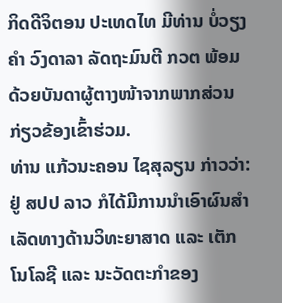ກິດດີຈິຕອນ ປະເທດໄທ ມີທ່ານ ບໍ່ວຽງຄຳ ວົງດາລາ ລັດຖະມົນຕີ ກວຕ ພ້ອມດ້ວຍບັນດາຜູ້ຕາງໜ້າຈາກພາກສ່ວນກ່ຽວຂ້ອງເຂົ້າຮ່ວມ.
ທ່ານ ແກ້ວນະຄອນ ໄຊສຸລຽນ ກ່າວວ່າ: ຢູ່ ສປປ ລາວ ກໍໄດ້ມີການນຳເອົາຜົນສຳເລັດທາງດ້ານວິທະຍາສາດ ແລະ ເຕັກໂນໂລຊີ ແລະ ນະວັດຕະກຳຂອງ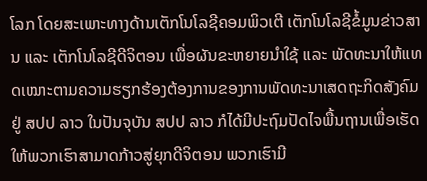ໂລກ ໂດຍສະເພາະທາງດ້ານເຕັກໂນໂລຊີຄອມພິວເຕີ ເຕັກໂນໂລຊີຂໍ້ມູນຂ່າວສານ ແລະ ເຕັກໂນໂລຊີດີຈິຕອນ ເພື່ອຜັນຂະຫຍາຍນຳໃຊ້ ແລະ ພັດທະນາໃຫ້ແທດເໝາະຕາມຄວາມຮຽກຮ້ອງຕ້ອງການຂອງການພັດທະນາເສດຖະກິດສັງຄົມຢູ່ ສປປ ລາວ ໃນປັນຈຸບັນ ສປປ ລາວ ກໍໄດ້ມີປະຖົມປັດໄຈພື້ນຖານເພື່ອເຮັດໃຫ້ພວກເຮົາສາມາດກ້າວສູ່ຍຸກດີຈິຕອນ ພວກເຮົາມີ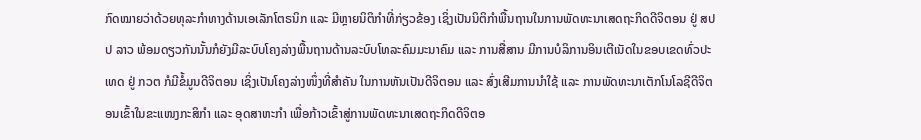ກົດໝາຍວ່າດ້ວຍທຸລະກຳທາງດ້ານເອເລັກໂຕຣນິກ ແລະ ມີຫຼາຍນິຕິກຳທີ່ກ່ຽວຂ້ອງ ເຊິ່ງເປັນນິຕິກຳພື້ນຖານໃນການພັດທະນາເສດຖະກິດດີຈິຕອນ ຢູ່ ສປປ ລາວ ພ້ອມດຽວກັນນັ້ນກໍຍັງມີລະບົບໂຄງລ່າງພື້ນຖານດ້ານລະບົບໂທລະຄົມມະນາຄົມ ແລະ ການສື່ສານ ມີການບໍລິການອິນເຕີເນັດໃນຂອບເຂດທົ່ວປະເທດ ຢູ່ ກວຕ ກໍມີຂໍ້ມູນດີຈິຕອນ ເຊິ່ງເປັນໂຄງລ່າງໜຶ່ງທີ່ສຳຄັນ ໃນການຫັນເປັນດີຈິຕອນ ແລະ ສົ່ງເສີມການນຳໃຊ້ ແລະ ການພັດທະນາເຕັກໂນໂລຊີດີຈິຕອນເຂົ້າໃນຂະແໜງກະສິກຳ ແລະ ອຸດສາຫະກຳ ເພື່ອກ້າວເຂົ້າສູ່ການພັດທະນາເສດຖະກິດດີຈິຕອ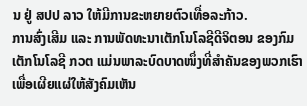ນ ຢູ່ ສປປ ລາວ ໃຫ້ມີການຂະຫຍາຍຕົວເທື່ອລະກ້າວ.
ການສົ່ງເສີມ ແລະ ການພັດທະນາເຕັກໂນໂລຊີດີຈິຕອນ ຂອງກົມເຕັກໂນໂລຊີ ກວຕ ແມ່ນພາລະບົດບາດໜຶ່ງທີ່ສຳຄັນຂອງພວກເຮົາ ເພື່ອເຜີຍແຜ່ໃຫ້ສັງຄົມເຫັນ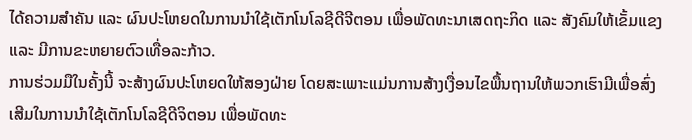ໄດ້ຄວາມສຳຄັນ ແລະ ຜົນປະໂຫຍດໃນການນຳໃຊ້ເຕັກໂນໂລຊີດີຈີຕອນ ເພື່ອພັດທະນາເສດຖະກິດ ແລະ ສັງຄົມໃຫ້ເຂັ້ມແຂງ ແລະ ມີການຂະຫຍາຍຕົວເທື່ອລະກ້າວ.
ການຮ່ວມມືໃນຄັ້ງນີ້ ຈະສ້າງຜົນປະໂຫຍດໃຫ້ສອງຝ່າຍ ໂດຍສະເພາະແມ່ນການສ້າງເງື່ອນໄຂພື້ນຖານໃຫ້ພວກເຮົາມີເພື່ອສົ່ງເສີມໃນການນຳໃຊ້ເຕັກໂນໂລຊີດີຈິຕອນ ເພື່ອພັດທະ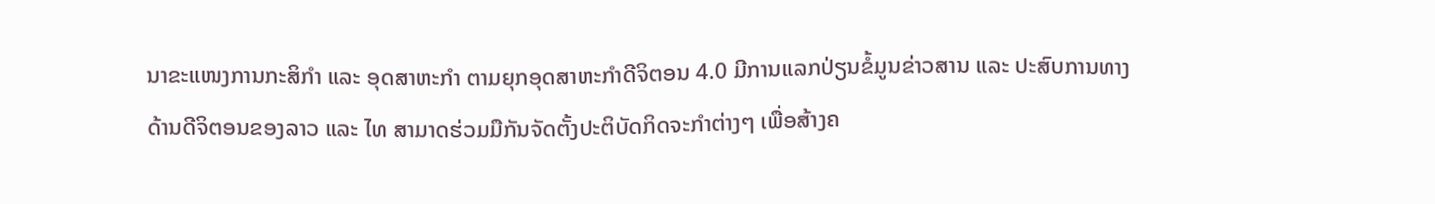ນາຂະແໜງການກະສິກຳ ແລະ ອຸດສາຫະກຳ ຕາມຍຸກອຸດສາຫະກຳດີຈິຕອນ 4.0 ມີການແລກປ່ຽນຂໍ້ມູນຂ່າວສານ ແລະ ປະສົບການທາງດ້ານດີຈິຕອນຂອງລາວ ແລະ ໄທ ສາມາດຮ່ວມມືກັນຈັດຕັ້ງປະຕິບັດກິດຈະກຳຕ່າງໆ ເພື່ອສ້າງຄ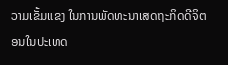ວາມເຂັ້ມແຂງ ໃນການພັດທະນາເສດຖະກິດດີຈິຕອນໃນປະເທດ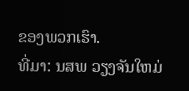ຂອງພວກເຮົາ.
ທີ່ມາ: ນສພ ວຽງຈັນໃຫມ່